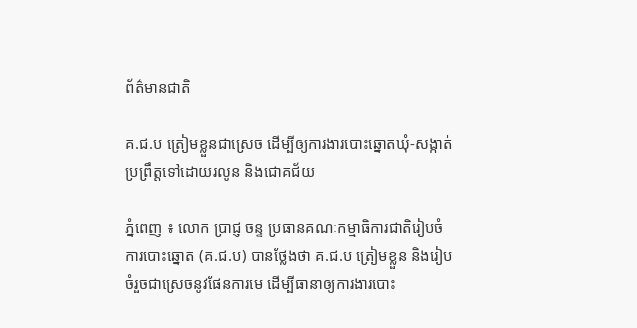ព័ត៌មានជាតិ

គ.ជ.ប ត្រៀមខ្លួនជាស្រេច ដើម្បីឲ្យការងារបោះឆ្នោតឃុំ-សង្កាត់ ប្រព្រឹត្តទៅដោយរលូន និងជោគជ័យ

ភ្នំពេញ ៖ លោក ប្រាជ្ញ ចន្ទ ប្រធានគណៈកម្មាធិការជាតិរៀបចំការបោះឆ្នោត (គ.ជ.ប) បានថ្លែងថា គ.ជ.ប ត្រៀមខ្លួន និងរៀបចំរួចជាស្រេចនូវផែនការមេ ដើម្បីធានាឲ្យការងារបោះ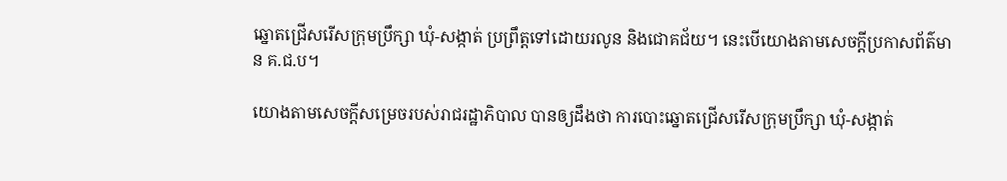ឆ្នោតជ្រើសរើសក្រុមប្រឹក្សា ឃុំ-សង្កាត់ ប្រព្រឹត្តទៅដោយរលូន និងជោគជ័យ។ នេះបើយោងតាមសេចក្ដីប្រកាសព័ត៌មាន គ.ជ.ប។

យោងតាមសេចក្ដីសម្រេចរបស់រាជរដ្ឋាភិបាល បានឲ្យដឹងថា ការបោះឆ្នោតជ្រើសរើសក្រុមប្រឹក្សា ឃុំ-សង្កាត់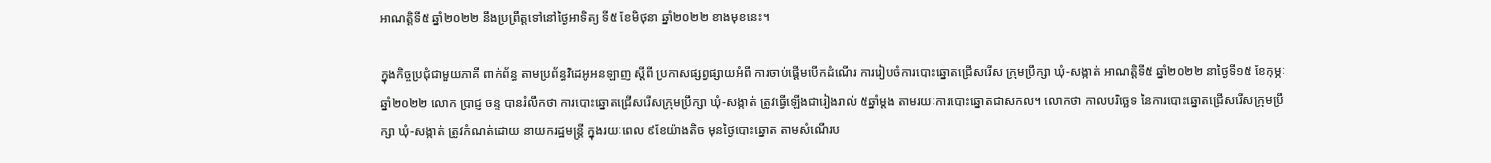អាណត្តិទី៥ ឆ្នាំ២០២២ នឹងប្រព្រឹត្តទៅនៅថ្ងៃអាទិត្យ ទី៥ ខែមិថុនា ឆ្នាំ២០២២ ខាងមុខនេះ។

ក្នុងកិច្ចប្រជុំជាមួយភាគី ពាក់ព័ន្ធ តាមប្រព័ន្ធវិដេអូអនឡាញ ស្ដីពី ប្រកាសផ្សព្វផ្សាយអំពី ការចាប់ផ្ដើមបើកដំណើរ ការរៀបចំការបោះឆ្នោតជ្រើសរើស ក្រុមប្រឹក្សា ឃុំ-សង្កាត់ អាណត្តិទី៥ ឆ្នាំ២០២២ នាថ្ងៃទី១៥ ខែកុម្ភៈ ឆ្នាំ២០២២ លោក ប្រាជ្ញ ចន្ទ បានរំលឹកថា ការបោះឆ្នោតជ្រើសរើសក្រុមប្រឹក្សា ឃុំ-សង្កាត់ ត្រូវធ្វើឡើងជារៀងរាល់ ៥ឆ្នាំម្តង តាមរយៈការបោះឆ្នោតជាសកល។ លោកថា កាលបរិច្ឆេទ នៃការបោះឆ្នោតជ្រើសរើសក្រុមប្រឹក្សា ឃុំ-សង្កាត់ ត្រូវកំណត់ដោយ នាយករដ្ឋមន្ត្រី ក្នុងរយៈពេល ៩ខែយ៉ាងតិច មុនថ្ងៃបោះឆ្នោត តាមសំណើរប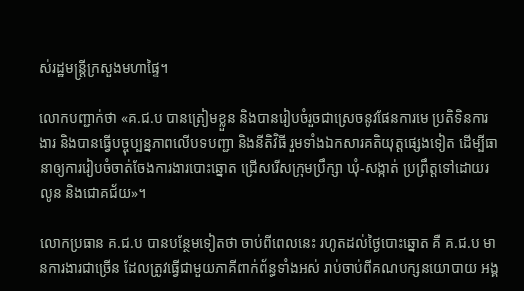ស់រដ្ឋមន្ត្រីក្រសួងមហាផ្ទៃ។

លោកបញ្ជាក់ថា «គ.ជ.ប បានត្រៀមខ្លួន និងបានរៀបចំរួចជាស្រេចនូវផែនការមេ ប្រតិទិនការងារ និងបានធ្វើបច្ចុប្បន្នភាពលើបទបញ្ជា និងនីតិវិធី រួមទាំងឯកសារគតិយុត្តផ្សេងទៀត ដើម្បីធានាឲ្យការរៀបចំចាត់ចែងការងារបោះឆ្នោត ជ្រើសរើសក្រុមប្រឹក្សា ឃុំ-សង្កាត់ ប្រព្រឹត្តទៅដោយរលូន និងជោគជ័យ»។

លោកប្រធាន គ.ជ.ប បានបន្ថែមទៀតថា ចាប់ពីពេលនេះ រហូតដល់ថ្ងៃបោះឆ្នោត គឺ គ.ជ.ប មានការងារជាច្រើន ដែលត្រូវធ្វើជាមួយភាគីពាក់ព័ន្ធទាំងអស់ រាប់ចាប់ពីគណបក្សនយោបាយ អង្គ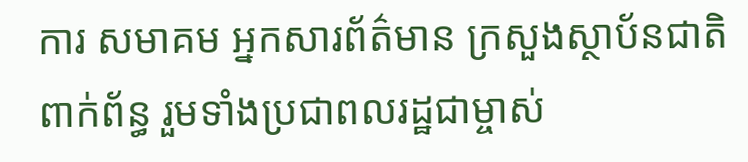ការ សមាគម អ្នកសារព័ត៌មាន ក្រសួងស្ថាប័នជាតិពាក់ព័ន្ធ រួមទាំងប្រជាពលរដ្ឋជាម្ចាស់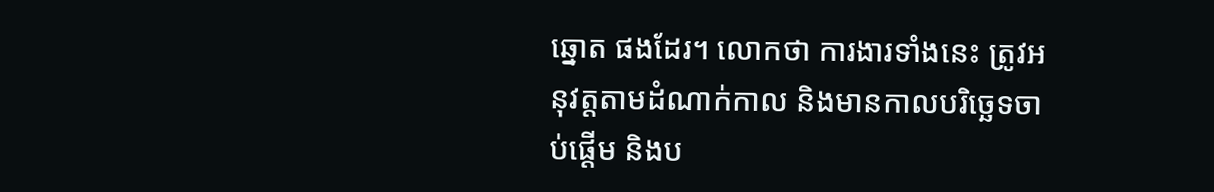ឆ្នោត ផងដែរ។ លោកថា ការងារទាំងនេះ ត្រូវអនុវត្តតាមដំណាក់កាល និងមានកាលបរិច្ឆេទចាប់ផ្ដើម និងប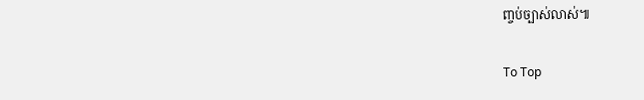ញ្ចប់ច្បាស់លាស់៕

To Top